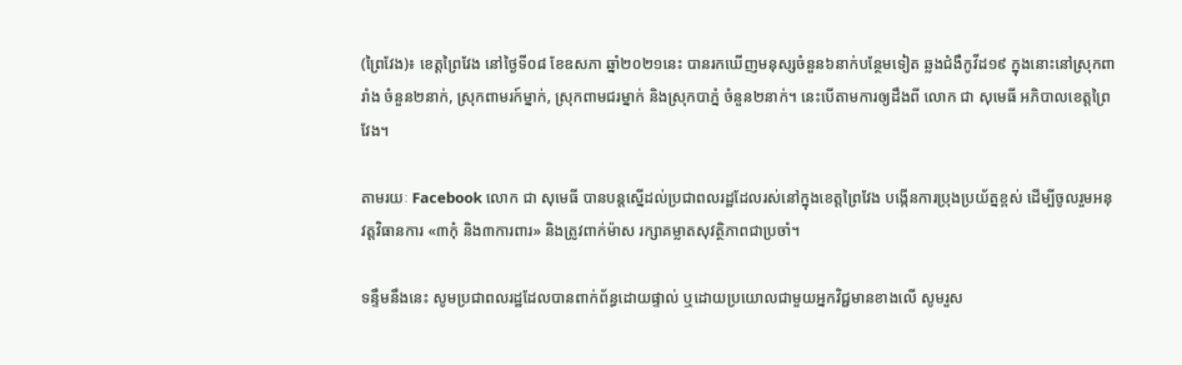(ព្រៃវែង)៖ ខេត្ដព្រៃវែង នៅថ្ងៃទី០៨ ខែឧសភា ឆ្នាំ២០២១នេះ បានរកឃើញមនុស្សចំនួន៦នាក់បន្ថែមទៀត ឆ្លងជំងឺកូវីដ១៩ ក្នុងនោះនៅស្រុកពារាំង ចំនួន២នាក់, ស្រុកពាមរក៍ម្នាក់, ស្រុកពាមជរម្នាក់ និងស្រុកបាភ្នំ ចំនួន២នាក់។ នេះបើតាមការឲ្យដឹងពី លោក ជា សុមេធី អភិបាលខេត្តព្រៃវែង។

តាមរយៈ Facebook លោក ជា សុមេធី បានបន្តស្នើដល់ប្រជាពលរដ្ឋដែលរស់នៅក្នុងខេត្តព្រៃវែង បង្កើនការប្រុងប្រយ័ត្នខ្ពស់ ដើម្បីចូលរួមអនុវត្តវិធានការ «៣កុំ និង៣ការពារ» និងត្រូវពាក់ម៉ាស រក្សាគម្លាតសុវត្ថិភាពជាប្រចាំ។

ទន្ទឹមនឹងនេះ សូមប្រជាពលរដ្ឋដែលបានពាក់ព័ន្ធដោយផ្ទាល់ ឬដោយប្រយោលជាមួយអ្នកវិជ្ជមានខាងលើ សូមរួស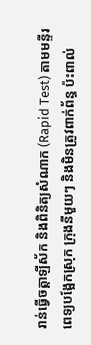រាន់ធ្វើចត្តាឡីស័ក និងពិនិត្យសំណាក (Rapid Test) តាមមន្ទីរពេទ្យបង្អែកស្រុក ក្រុងនីមួយៗ និងមិនត្រូវពាក់ព័ន្ធ ប៉ះពាល់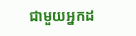ជាមួយអ្នកដ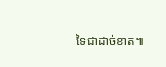ទៃជាដាច់ខាត៕